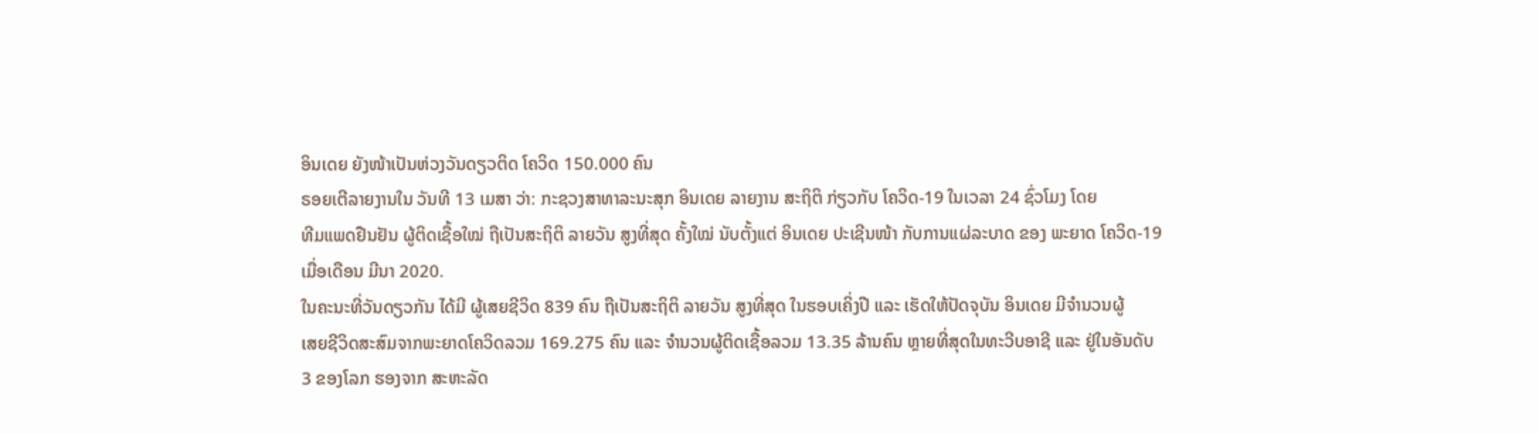ອິນເດຍ ຍັງໜ້າເປັນຫ່ວງວັນດຽວຕິດ ໂຄວິດ 150.000 ຄົນ
ຣອຍເຕີລາຍງານໃນ ວັນທີ 13 ເມສາ ວ່າ: ກະຊວງສາທາລະນະສຸກ ອິນເດຍ ລາຍງານ ສະຖິຕິ ກ່ຽວກັບ ໂຄວິດ-19 ໃນເວລາ 24 ຊົ່ວໂມງ ໂດຍ
ທີມແພດຢືນຢັນ ຜູ້ຕິດເຊື້ອໃໝ່ ຖືເປັນສະຖິຕິ ລາຍວັນ ສູງທີ່ສຸດ ຄັ້ງໃໝ່ ນັບຕັ້ງແຕ່ ອິນເດຍ ປະເຊີນໜ້າ ກັບການແຜ່ລະບາດ ຂອງ ພະຍາດ ໂຄວິດ-19
ເມື່ອເດືອນ ມີນາ 2020.
ໃນຄະນະທີ່ວັນດຽວກັນ ໄດ້ມີ ຜູ້ເສຍຊີວິດ 839 ຄົນ ຖືເປັນສະຖິຕິ ລາຍວັນ ສູງທີ່ສຸດ ໃນຮອບເຄິ່ງປີ ແລະ ເຮັດໃຫ້ປັດຈຸບັນ ອິນເດຍ ມີຈໍານວນຜູ້
ເສຍຊີວິດສະສົມຈາກພະຍາດໂຄວິດລວມ 169.275 ຄົນ ແລະ ຈຳນວນຜູ້ຕິດເຊື້ອລວມ 13.35 ລ້ານຄົນ ຫຼາຍທີ່ສຸດໃນທະວີບອາຊີ ແລະ ຢູ່ໃນອັນດັບ
3 ຂອງໂລກ ຮອງຈາກ ສະຫະລັດ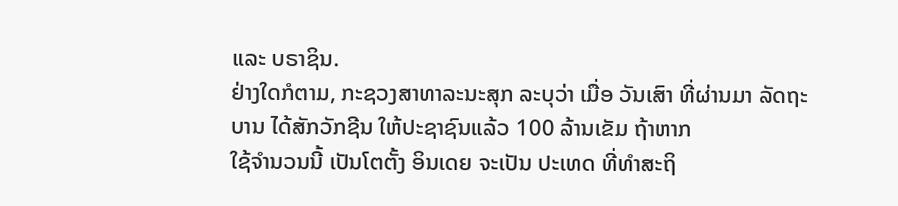ແລະ ບຣາຊິນ.
ຢ່າງໃດກໍຕາມ, ກະຊວງສາທາລະນະສຸກ ລະບຸວ່າ ເມື່ອ ວັນເສົາ ທີ່ຜ່ານມາ ລັດຖະບານ ໄດ້ສັກວັກຊີນ ໃຫ້ປະຊາຊົນແລ້ວ 100 ລ້ານເຂັມ ຖ້າຫາກ
ໃຊ້ຈໍານວນນີ້ ເປັນໂຕຕັ້ງ ອິນເດຍ ຈະເປັນ ປະເທດ ທີ່ທໍາສະຖິ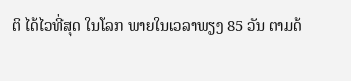ຕິ ໄດ້ໄວທີ່ສຸດ ໃນໂລກ ພາຍໃນເວລາພຽງ 85 ວັນ ຕາມດ້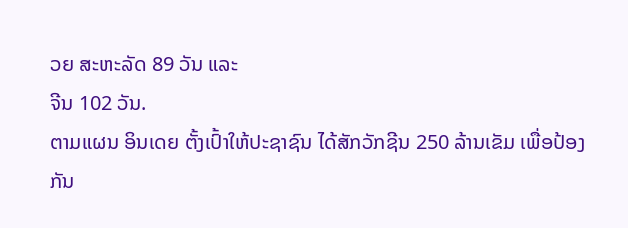ວຍ ສະຫະລັດ 89 ວັນ ແລະ
ຈີນ 102 ວັນ.
ຕາມແຜນ ອິນເດຍ ຕັ້ງເປົ້າໃຫ້ປະຊາຊົນ ໄດ້ສັກວັກຊີນ 250 ລ້ານເຂັມ ເພື່ອປ້ອງກັນ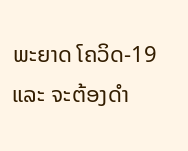ພະຍາດ ໂຄວິດ-19 ແລະ ຈະຕ້ອງດໍາ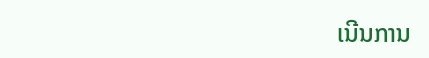ເນີນການ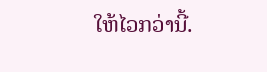ໃຫ້ໄວກວ່ານີ້.